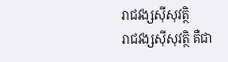រាជវង្សស៊ីសុវត្ថិ
រាជវង្សស៊ីសុវត្ថិ គឺជា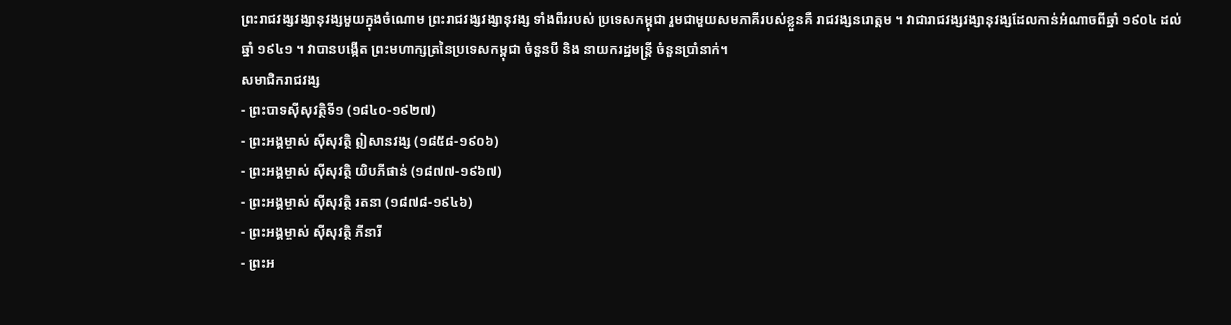ព្រះរាជវង្សវង្សានុវង្សមួយក្នុងចំណោម ព្រះរាជវង្សវង្សានុវង្ស ទាំងពីររបស់ ប្រទេសកម្ពុជា រួមជាមួយសមភាគីរបស់ខ្លួនគឺ រាជវង្សនរោត្តម ។ វាជារាជវង្សវង្សានុវង្សដែលកាន់អំណាចពីឆ្នាំ ១៩០៤ ដល់ឆ្នាំ ១៩៤១ ។ វាបានបង្កើត ព្រះមហាក្សត្រនៃប្រទេសកម្ពុជា ចំនួនបី និង នាយករដ្ឋមន្ត្រី ចំនួនប្រាំនាក់។
សមាជិករាជវង្ស
- ព្រះបាទស៊ីសុវត្ថិទី១ (១៨៤០-១៩២៧)
- ព្រះអង្គម្ចាស់ ស៊ីសុវត្ថិ ឦសានវង្ស (១៨៥៨-១៩០៦)
- ព្រះអង្គម្ចាស់ ស៊ីសុវត្ថិ យិបភីផាន់ (១៨៧៧-១៩៦៧)
- ព្រះអង្គម្ចាស់ ស៊ីសុវត្ថិ រតនា (១៨៧៨-១៩៤៦)
- ព្រះអង្គម្ចាស់ ស៊ីសុវត្ថិ ភីនារី
- ព្រះអ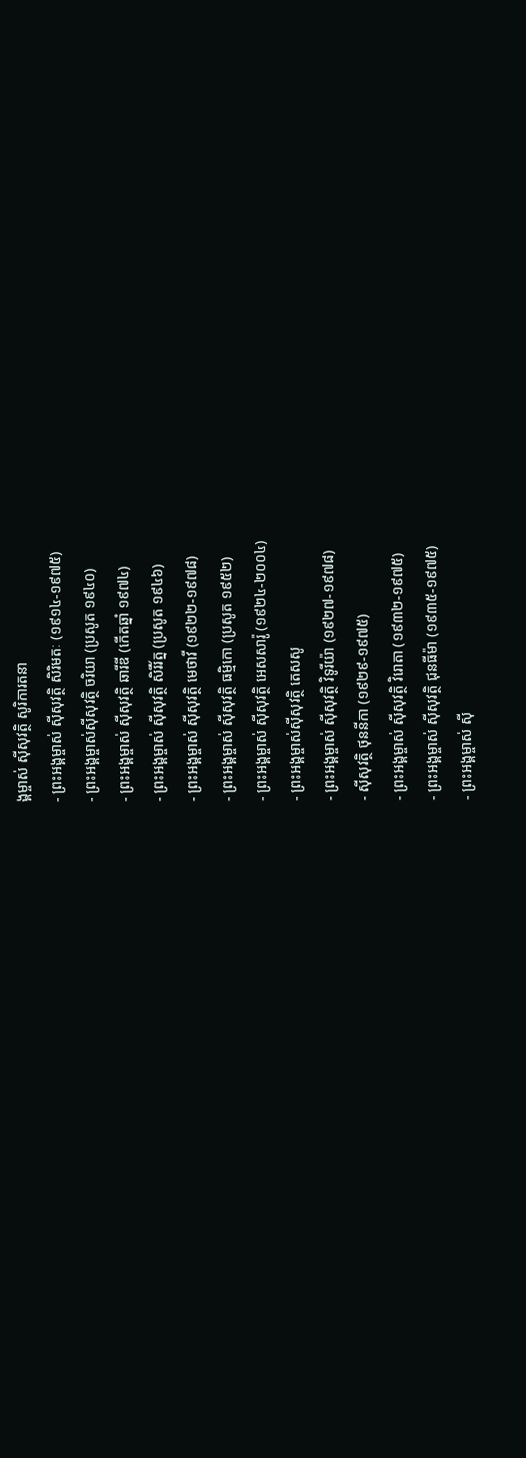ង្គម្ចាស់ ស៊ីសុវត្ថិ សូរិការតនា
- ព្រះអង្គម្ចាស់ ស៊ីសុវត្ថិ សិរិមតៈ (១៩១៤-១៩៧៥)
- ព្រះអង្គម្ចាស់ស៊ីសុវត្ថិ ចរិយា (ប្រសូត ១៩៤០)
- ព្រះអង្គម្ចាស់ ស៊ីសុវត្ថិ ឆារីឌី (កើតឆ្នាំ ១៩៧៤)
- ព្រះអង្គម្ចាស់ ស៊ីសុវត្ថិ សិរីរ័ត្ន (ប្រសូត ១៩៤៦)
- ព្រះអង្គម្ចាស់ ស៊ីសុវត្ថិ មេថាវី (១៩២២-១៩៧៨)
- ព្រះអង្គម្ចាស់ ស៊ីសុវត្ថិ ធម្មិកោ (ប្រសូត ១៩៥២)
- ព្រះអង្គម្ចាស់ ស៊ីសុវត្ថិ អេសសារ៉ូ (១៩២៤-២០០៤)
- ព្រះអង្គម្ចាស់ស៊ីសុវត្ថិ តេសសូ
- ព្រះអង្គម្ចាស់ ស៊ីសុវត្ថិ វិទូរីយ៉ា (១៩២៧-១៩៧៨)
- ស៊ីសុវត្ថិ ថុននីកា (១៩២៩-១៩៧៥)
- ព្រះអង្គម្ចាស់ ស៊ីសុវត្ថិ វិរោតា (១៩៣២-១៩៧៥)
- ព្រះអង្គម្ចាស់ ស៊ីសុវត្ថិ ជុនធីម៉ា (១៩៣៥-១៩៧៥)
- ព្រះអង្គម្ចាស់ ស៊ី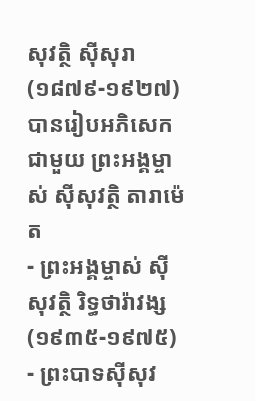សុវត្ថិ ស៊ីសុរា (១៨៧៩-១៩២៧) បានរៀបអភិសេកជាមួយ ព្រះអង្គម្ចាស់ ស៊ីសុវត្ថិ តារាម៉េត
- ព្រះអង្គម្ចាស់ ស៊ីសុវត្ថិ រិទ្ធថារ៉ាវង្ស (១៩៣៥-១៩៧៥)
- ព្រះបាទស៊ីសុវ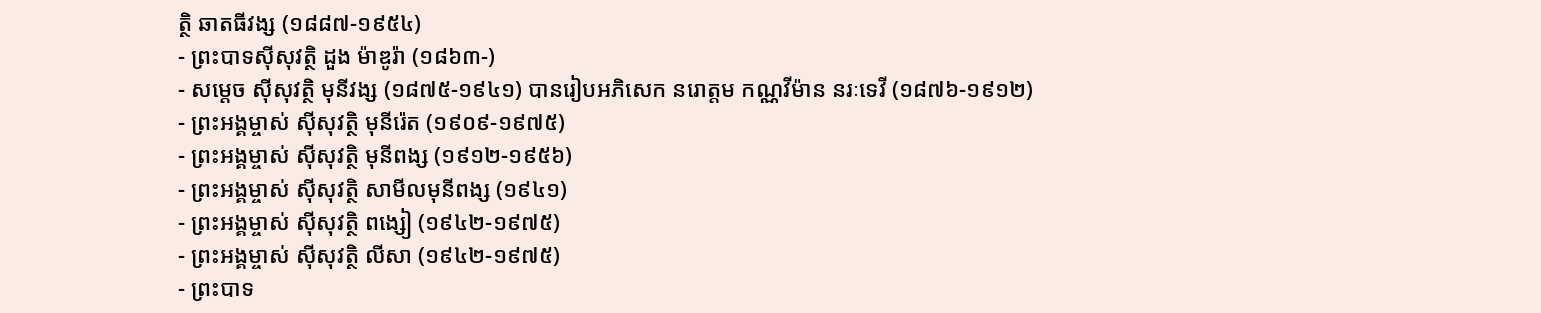ត្ថិ ឆាតធីវង្ស (១៨៨៧-១៩៥៤)
- ព្រះបាទស៊ីសុវត្ថិ ដួង ម៉ាឌូរ៉ា (១៨៦៣-)
- សម្តេច ស៊ីសុវត្ថិ មុនីវង្ស (១៨៧៥-១៩៤១) បានរៀបអភិសេក នរោត្តម កណ្ណវីម៉ាន នរៈទេវី (១៨៧៦-១៩១២)
- ព្រះអង្គម្ចាស់ ស៊ីសុវត្ថិ មុនីរ៉េត (១៩០៩-១៩៧៥)
- ព្រះអង្គម្ចាស់ ស៊ីសុវត្ថិ មុនីពង្ស (១៩១២-១៩៥៦)
- ព្រះអង្គម្ចាស់ ស៊ីសុវត្ថិ សាមីលមុនីពង្ស (១៩៤១)
- ព្រះអង្គម្ចាស់ ស៊ីសុវត្ថិ ពង្សៀ (១៩៤២-១៩៧៥)
- ព្រះអង្គម្ចាស់ ស៊ីសុវត្ថិ លីសា (១៩៤២-១៩៧៥)
- ព្រះបាទ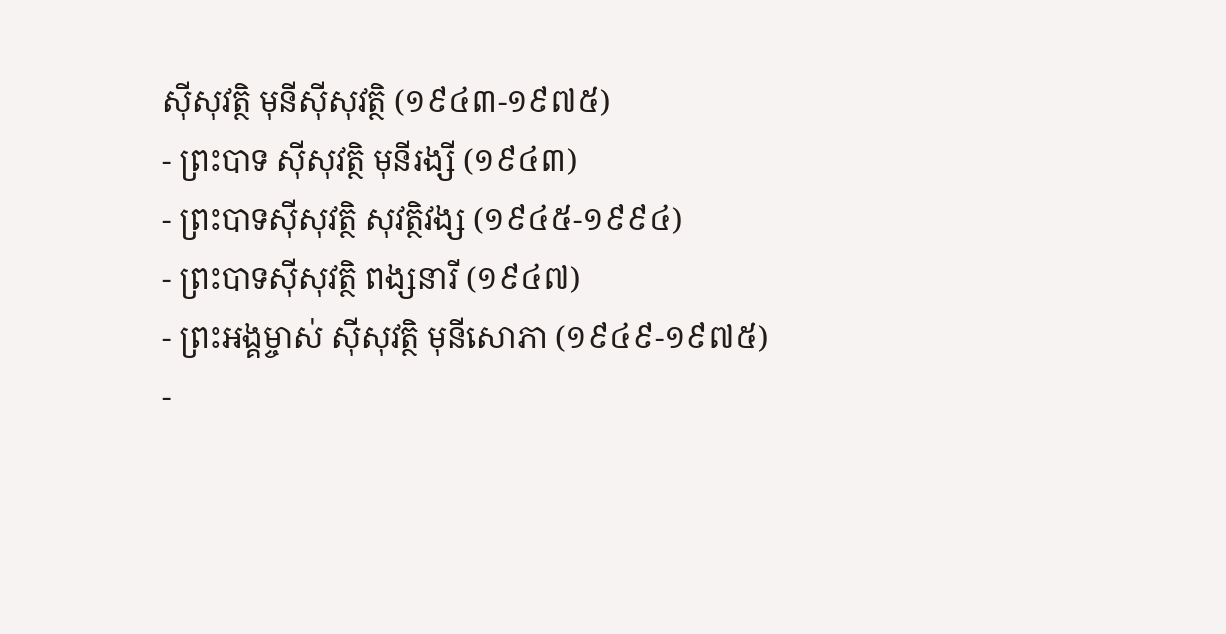ស៊ីសុវត្ថិ មុនីស៊ីសុវត្ថិ (១៩៤៣-១៩៧៥)
- ព្រះបាទ ស៊ីសុវត្ថិ មុនីរង្សី (១៩៤៣)
- ព្រះបាទស៊ីសុវត្ថិ សុវត្ថិវង្ស (១៩៤៥-១៩៩៤)
- ព្រះបាទស៊ីសុវត្ថិ ពង្សនារី (១៩៤៧)
- ព្រះអង្គម្ចាស់ ស៊ីសុវត្ថិ មុនីសោភា (១៩៤៩-១៩៧៥)
-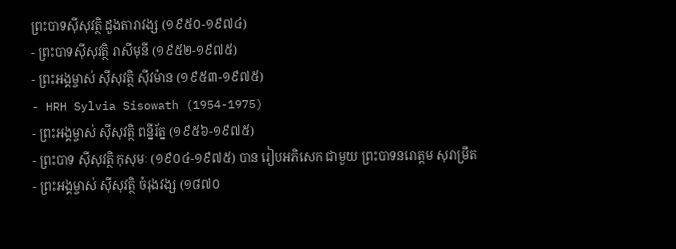ព្រះបាទស៊ីសុវត្ថិ ដួងតារាវង្ស (១៩៥០-១៩៧៤)
- ព្រះបាទស៊ីសុវត្ថិ រាសីមុនី (១៩៥២-១៩៧៥)
- ព្រះអង្គម្ចាស់ ស៊ីសុវត្ថិ ស៊ីវម៉ាន (១៩៥៣-១៩៧៥)
- HRH Sylvia Sisowath (1954-1975)
- ព្រះអង្គម្ចាស់ ស៊ីសុវត្ថិ ពន្នីរ័ត្ន (១៩៥៦-១៩៧៥)
- ព្រះបាទ ស៊ីសុវត្ថិ កុសុមៈ (១៩០៤-១៩៧៥) បាន រៀបអភិសេក ជាមួយ ព្រះបាទនរោត្តម សុរាម្រឹត
- ព្រះអង្គម្ចាស់ ស៊ីសុវត្ថិ ចំរុងវង្ស (១៨៧០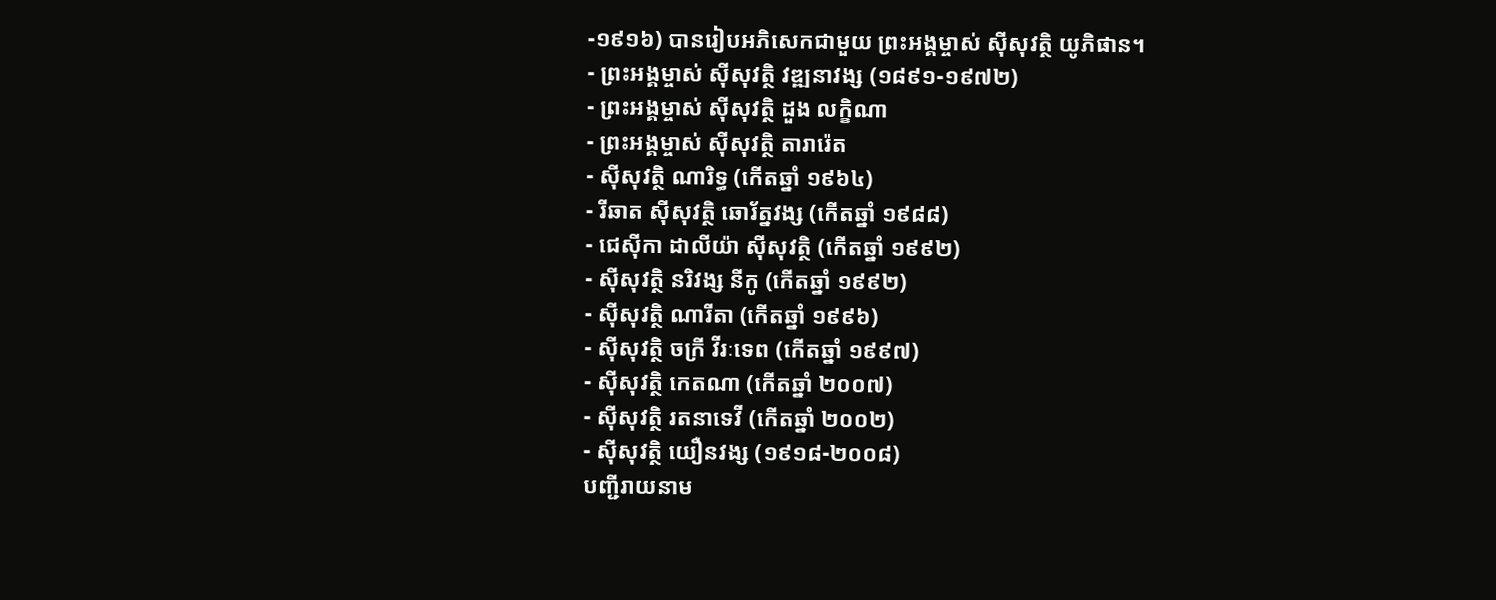-១៩១៦) បានរៀបអភិសេកជាមួយ ព្រះអង្គម្ចាស់ ស៊ីសុវត្ថិ យូភិផាន។
- ព្រះអង្គម្ចាស់ ស៊ីសុវត្ថិ វឌ្ឍនាវង្ស (១៨៩១-១៩៧២)
- ព្រះអង្គម្ចាស់ ស៊ីសុវត្ថិ ដួង លក្ខិណា
- ព្រះអង្គម្ចាស់ ស៊ីសុវត្ថិ តារារ៉េត
- ស៊ីសុវត្ថិ ណារិទ្ធ (កើតឆ្នាំ ១៩៦៤)
- រីឆាត ស៊ីសុវត្ថិ ឆោរ័ត្នវង្ស (កើតឆ្នាំ ១៩៨៨)
- ជេស៊ីកា ដាលីយ៉ា ស៊ីសុវត្ថិ (កើតឆ្នាំ ១៩៩២)
- ស៊ីសុវត្ថិ នរិវង្ស នីកូ (កើតឆ្នាំ ១៩៩២)
- ស៊ីសុវត្ថិ ណារីតា (កើតឆ្នាំ ១៩៩៦)
- ស៊ីសុវត្ថិ ចក្រី វីរៈទេព (កើតឆ្នាំ ១៩៩៧)
- ស៊ីសុវត្ថិ កេតណា (កើតឆ្នាំ ២០០៧)
- ស៊ីសុវត្ថិ រតនាទេវី (កើតឆ្នាំ ២០០២)
- ស៊ីសុវត្ថិ យឿនវង្ស (១៩១៨-២០០៨)
បញ្ជីរាយនាម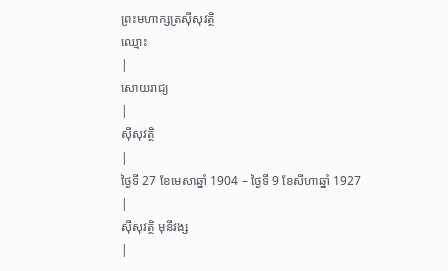ព្រះមហាក្សត្រស៊ីសុវត្ថិ
ឈ្មោះ
|
សោយរាជ្យ
|
ស៊ីសុវត្ថិ
|
ថ្ងៃទី 27 ខែមេសាឆ្នាំ 1904 – ថ្ងៃទី 9 ខែសីហាឆ្នាំ 1927
|
ស៊ីសុវត្ថិ មុនីវង្ស
|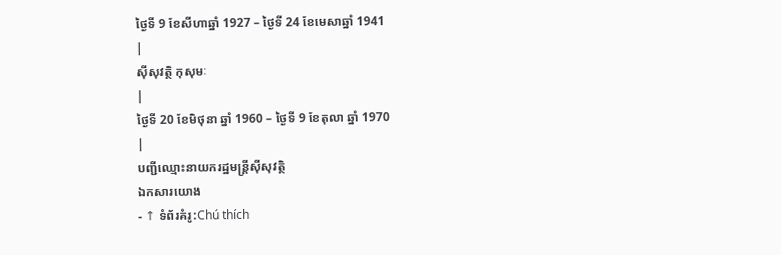ថ្ងៃទី 9 ខែសីហាឆ្នាំ 1927 – ថ្ងៃទី 24 ខែមេសាឆ្នាំ 1941
|
ស៊ីសុវត្ថិ កុសុមៈ
|
ថ្ងៃទី 20 ខែមិថុនា ឆ្នាំ 1960 – ថ្ងៃទី 9 ខែតុលា ឆ្នាំ 1970
|
បញ្ជីឈ្មោះនាយករដ្ឋមន្ត្រីស៊ីសុវត្ថិ
ឯកសារយោង
- ↑ ទំព័រគំរូ:Chú thích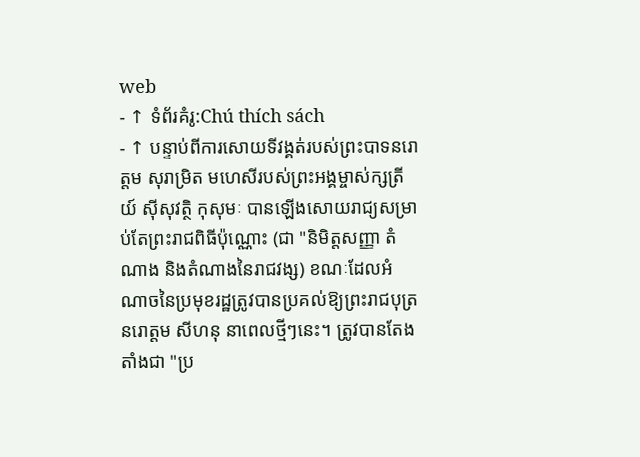web
- ↑ ទំព័រគំរូ:Chú thích sách
- ↑ បន្ទាប់ពីការសោយទីវង្គត់របស់ព្រះបាទនរោត្តម សុរាម្រិត មហេសីរបស់ព្រះអង្គម្ចាស់ក្សត្រីយ៍ ស៊ីសុវត្ថិ កុសុមៈ បានឡើងសោយរាជ្យសម្រាប់តែព្រះរាជពិធីប៉ុណ្ណោះ (ជា "និមិត្តសញ្ញា តំណាង និងតំណាងនៃរាជវង្ស) ខណៈដែលអំណាចនៃប្រមុខរដ្ឋត្រូវបានប្រគល់ឱ្យព្រះរាជបុត្រ នរោត្តម សីហនុ នាពេលថ្មីៗនេះ។ ត្រូវបានតែងតាំងជា "ប្រ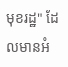មុខរដ្ឋ" ដែលមានអំ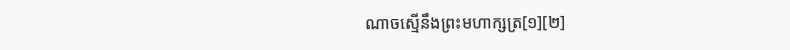ណាចស្មើនឹងព្រះមហាក្សត្រ[១][២]